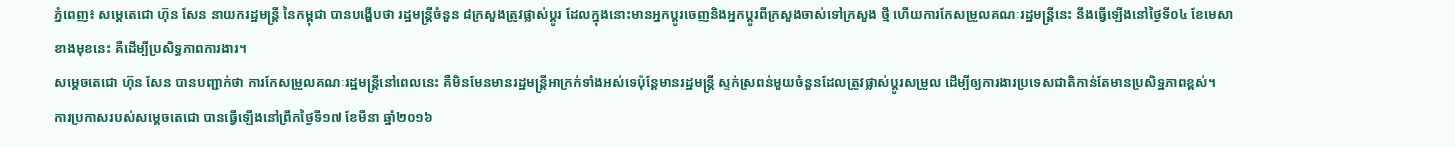ភ្នំពេញ៖ សម្តេតេជោ ហ៊ុន សែន នាយករដ្ឋមន្ត្រី នៃកម្ពុជា បានបង្ហើបថា រដ្ឋមន្ត្រីចំនួន ៨ក្រសួងត្រូវផ្លាស់ប្តូរ ដែលក្នុងនោះមានអ្នកប្តូរចេញនិងអ្នកប្តូរពីក្រសួងចាស់ទៅក្រសួង ថ្មី ហើយការកែសម្រួលគណៈរដ្ឋមន្ត្រីនេះ នឹងធ្វើឡើងនៅថ្ងៃទី០៤ ខែមេសាខាងមុខនេះ គឺដើម្បីប្រសិទ្ធភាពការងារ។
សម្តេចតេជោ ហ៊ុន សែន បានបញ្ជាក់ថា ការកែសម្រួលគណៈរដ្ឋមន្ត្រីនៅពេលនេះ គឺមិនមែនមានរដ្ឋមន្ត្រីអាក្រក់ទាំងអស់ទេប៉ុន្តែមានរដ្ឋមន្ត្រី ស្ទក់ស្រពន់មួយចំនួនដែលត្រូវផ្លាស់ប្តូរសម្រួល ដើម្បីឲ្យការងារប្រទេសជាតិកាន់តែមានប្រសិទ្ឋភាពខ្ពស់។
ការប្រកាសរបស់សម្តេចតេជោ បានធ្វើឡើងនៅព្រឹកថ្ងៃទី១៧ ខែមីនា ឆ្នាំ២០១៦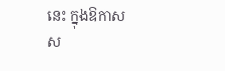នេះ ក្នុងឱកាសស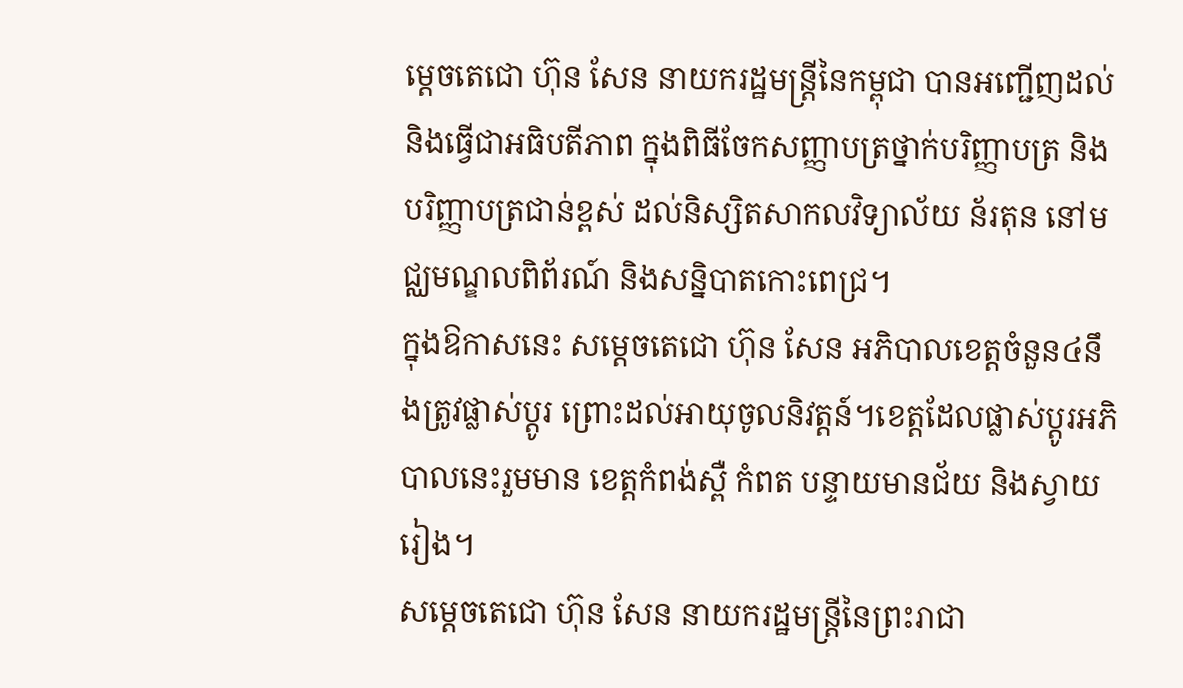ម្តេចតេជោ ហ៊ុន សែន នាយករដ្ឋមន្ត្រីនៃកម្ពុជា បានអញ្ជើញដល់ និងធ្វើជាអធិបតីភាព ក្នុងពិធីចែកសញ្ញាបត្រថ្នាក់បរិញ្ញាបត្រ និងបរិញ្ញាបត្រជាន់ខ្ពស់ ដល់និស្សិតសាកលវិទ្យាល័យ ន័រតុន នៅមជ្ឈមណ្ឌលពិព័រណ៍ និងសន្និបាតកោះពេជ្រ។
ក្នុងឱកាសនេះ សម្តេចតេជោ ហ៊ុន សែន អភិបាលខេត្តចំនួន៤នឹងត្រូវផ្លាស់ប្តូរ ព្រោះដល់អាយុចូលនិវត្តន៍។ខេត្តដែលផ្លាស់ប្តូរអភិបាលនេះរួមមាន ខេត្តកំពង់ស្ពឺ កំពត បន្ទាយមានជ័យ និងស្វាយរៀង។
សម្តេចតេជោ ហ៊ុន សែន នាយករដ្ឋមន្ត្រីនៃព្រះរាជា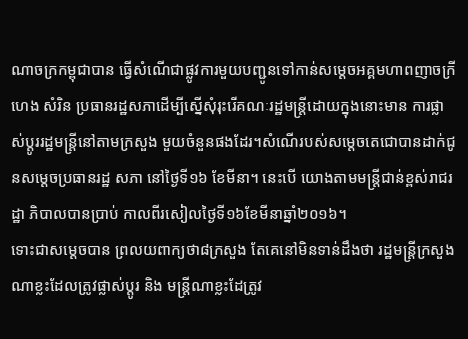ណាចក្រកម្ពុជាបាន ធ្វើសំណើជាផ្លូវការមួយបញ្ជូនទៅកាន់សម្តេចអគ្គមហាពញាចក្រីហេង សំរិន ប្រធានរដ្ឋសភាដើម្បីស្នើសុំរុះរើគណៈរដ្ឋមន្ត្រីដោយក្នុងនោះមាន ការផ្លាស់ប្តូររដ្ឋមន្ត្រីនៅតាមក្រសួង មួយចំនួនផងដែរ។សំណើរបស់សម្តេចតេជោបានដាក់ជូនសម្តេចប្រធានរដ្ឋ សភា នៅថ្ងៃទី១៦ ខែមីនា។ នេះបើ យោងតាមមន្ត្រីជាន់ខ្ពស់រាជរដ្ឋា ភិបាលបានប្រាប់ កាលពីរសៀលថ្ងៃទី១៦ខែមីនាឆ្នាំ២០១៦។
ទោះជាសម្តេចបាន ព្រលយពាក្យថា៨ក្រសួង តែគេនៅមិនទាន់ដឹងថា រដ្ឋមន្ត្រីក្រសួងណាខ្លះដែលត្រូវផ្លាស់ប្តូរ និង មន្ត្រីណាខ្លះដែត្រូវ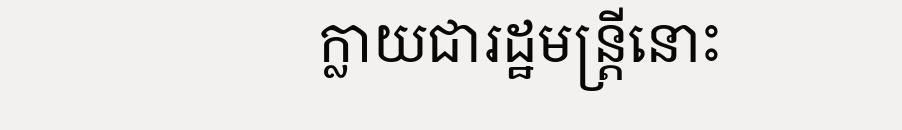ក្លាយជារដ្ឋមន្ត្រីនោះ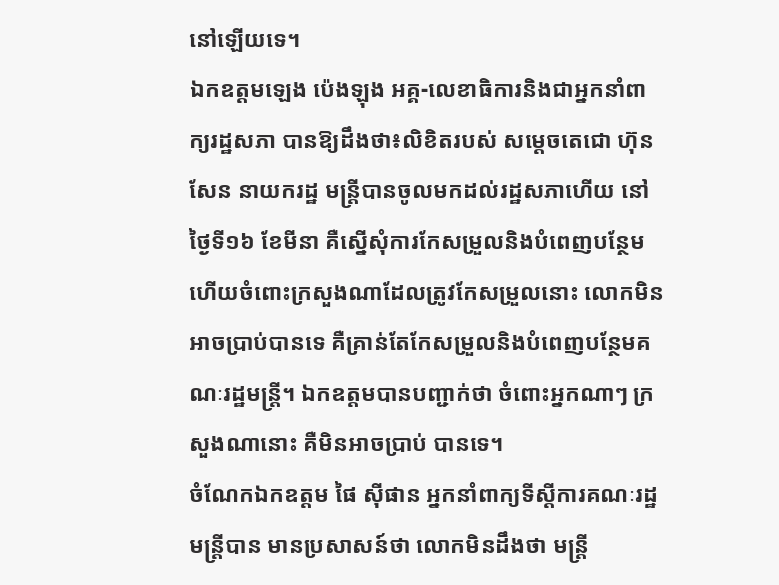នៅឡើយទេ។
ឯកឧត្តមឡេង ប៉េងឡុង អគ្គ-លេខាធិការនិងជាអ្នកនាំពាក្យរដ្ឋសភា បានឱ្យដឹងថា៖លិខិតរបស់ សម្តេចតេជោ ហ៊ុន សែន នាយករដ្ឋ មន្ត្រីបានចូលមកដល់រដ្ឋសភាហើយ នៅថ្ងៃទី១៦ ខែមីនា គឺស្នើសុំការកែសម្រួលនិងបំពេញបន្ថែម ហើយចំពោះក្រសួងណាដែលត្រូវកែសម្រួលនោះ លោកមិនអាចប្រាប់បានទេ គឺគ្រាន់តែកែសម្រួលនិងបំពេញបន្ថែមគណៈរដ្ឋមន្ត្រី។ ឯកឧត្តមបានបញ្ជាក់ថា ចំពោះអ្នកណាៗ ក្រសួងណានោះ គឺមិនអាចប្រាប់ បានទេ។
ចំណែកឯកឧត្តម ផៃ ស៊ីផាន អ្នកនាំពាក្យទីស្តីការគណៈរដ្ឋមន្ត្រីបាន មានប្រសាសន៍ថា លោកមិនដឹងថា មន្ត្រី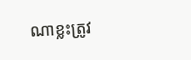ណាខ្លះត្រូវ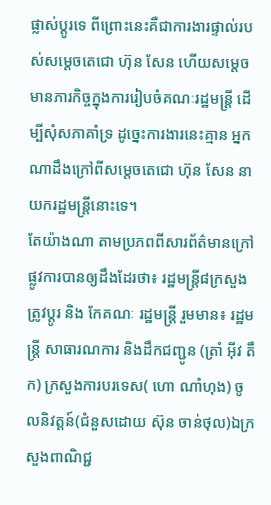ផ្លាស់ប្តូរទេ ពីព្រោះនេះគឺជាការងារផ្ទាល់របស់សម្តេចតេជោ ហ៊ុន សែន ហើយសម្តេចមានភារកិច្ចក្នុងការរៀបចំគណៈរដ្ឋមន្ត្រី ដើម្បីសុំសភាគាំទ្រ ដូច្នេះការងារនេះគ្មាន អ្នកណាដឹងក្រៅពីសម្តេចតេជោ ហ៊ុន សែន នាយករដ្ឋមន្ត្រីនោះទេ។
តែយ៉ាងណា តាមប្រភពពីសារព័ត៌មានក្រៅផ្លូវការបានឲ្យដឹងដែរថា៖ រដ្ឋមន្រ្តី៨ក្រសួងត្រូវប្ដូរ និង កែគណៈ រដ្ឋមន្រ្តី រួមមាន៖ រដ្ឋមន្រ្តី សាធារណការ និងដឹកជញ្ជូន (ត្រាំ អ៊ីវ តឹក) ក្រសួងការបរទេស( ហោ ណាំហុង) ចូលនិវត្តន៍(ជំនួសដោយ ស៊ុន ចាន់ថុល)ឯក្រសួងពាណិជ្ជ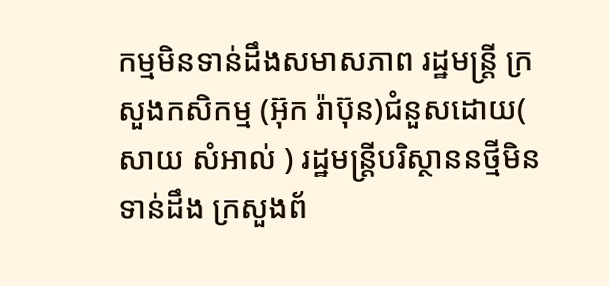កម្មមិនទាន់ដឹងសមាសភាព រដ្ឋមន្រ្តី ក្រសួងកសិកម្ម (អ៊ុក រ៉ាប៊ុន)ជំនួសដោយ( សាយ សំអាល់ ) រដ្ឋមន្រ្តីបរិស្ថាននថ្មីមិនទាន់ដឹង ក្រសួងព័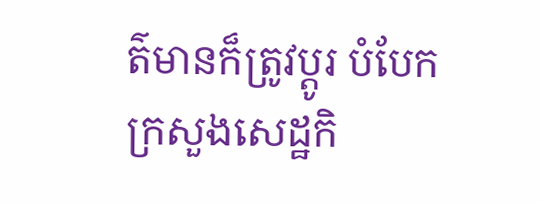ត៌មានក៏ត្រូវប្ដូរ បំបែកក្រសួងសេដ្ឋកិ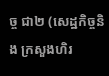ច្ច ជា២ (សេដ្ឋកិច្ចនិង ក្រសួងហិរ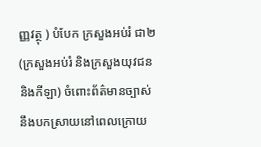ញ្ញវត្ថុ ) បំបែក ក្រសួងអប់រំ ជា២(ក្រសួងអប់រំ និងក្រសួងយុវជននិងកីឡា) ចំពោះព័ត៌មានច្បាស់នឹងបកស្រាយនៅពេលក្រោយ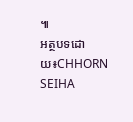៕
អត្ថបទដោយ៖CHHORN SEIHA